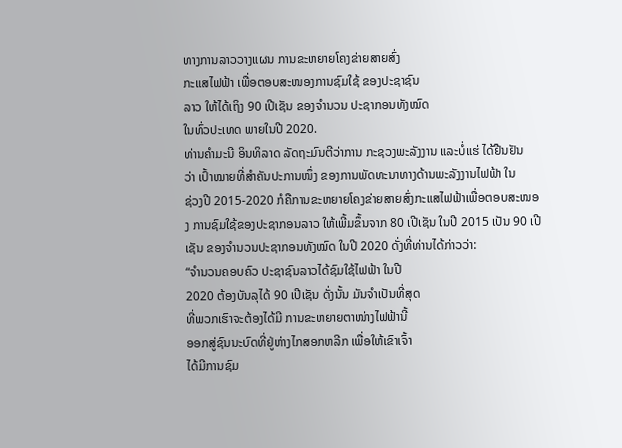ທາງການລາວວາງແຜນ ການຂະຫຍາຍໂຄງຂ່າຍສາຍສົ່ງ
ກະແສໄຟຟ້າ ເພື່ອຕອບສະໜອງການຊົມໃຊ້ ຂອງປະຊາຊົນ
ລາວ ໃຫ້ໄດ້ເຖິງ 90 ເປີເຊັນ ຂອງຈຳນວນ ປະຊາກອນທັງໝົດ
ໃນທົ່ວປະເທດ ພາຍໃນປີ 2020.
ທ່ານຄຳມະນີ ອິນທິລາດ ລັດຖະມົນຕີວ່າການ ກະຊວງພະລັງງານ ແລະບໍ່ແຮ່ ໄດ້ຢືນຢັນ
ວ່າ ເປົ້າໝາຍທີ່ສຳຄັນປະການໜຶ່ງ ຂອງການພັດທະນາທາງດ້ານພະລັງງານໄຟຟ້າ ໃນ
ຊ່ວງປີ 2015-2020 ກໍຄືການຂະຫຍາຍໂຄງຂ່າຍສາຍສົ່ງກະແສໄຟຟ້າເພື່ອຕອບສະໜອງ ການຊົມໃຊ້ຂອງປະຊາກອນລາວ ໃຫ້ເພີ້ມຂຶ້ນຈາກ 80 ເປີເຊັນ ໃນປີ 2015 ເປັນ 90 ເປີເຊັນ ຂອງຈຳນວນປະຊາກອນທັງໝົດ ໃນປີ 2020 ດັ່ງທີ່ທ່ານໄດ້ກ່າວວ່າ:
“ຈຳນວນຄອບຄົວ ປະຊາຊົນລາວໄດ້ຊົມໃຊ້ໄຟຟ້າ ໃນປີ
2020 ຕ້ອງບັນລຸໄດ້ 90 ເປີເຊັນ ດັ່ງນັ້ນ ມັນຈຳເປັນທີ່ສຸດ
ທີ່ພວກເຮົາຈະຕ້ອງໄດ້ມີ ການຂະຫຍາຍຕາໜ່າງໄຟຟ້ານີ້
ອອກສູ່ຊົນນະບົດທີ່ຢູ່ຫ່າງໄກສອກຫລີກ ເພື່ອໃຫ້ເຂົາເຈົ້າ
ໄດ້ມີການຊົມ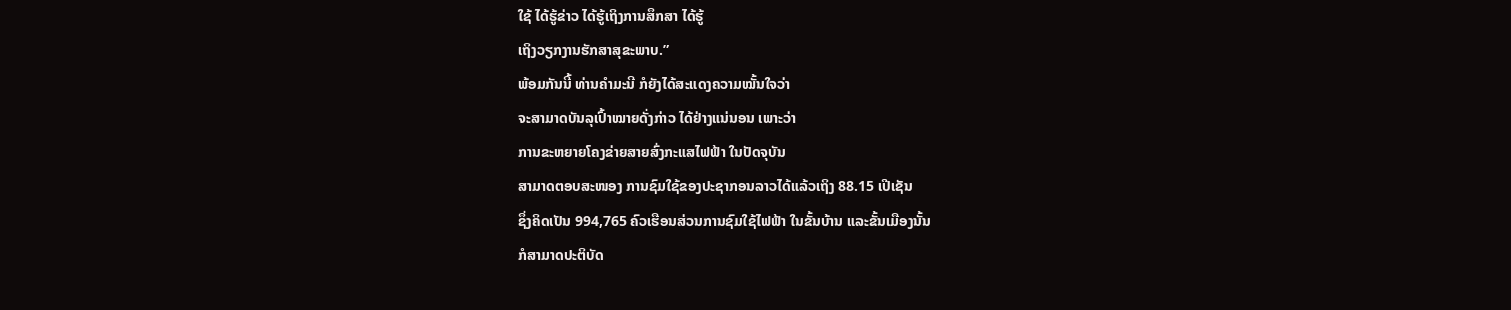ໃຊ້ ໄດ້ຮູ້ຂ່າວ ໄດ້ຮູ້ເຖິງການສຶກສາ ໄດ້ຮູ້
ເຖິງວຽກງານຮັກສາສຸຂະພາບ.”
ພ້ອມກັນນີ້ ທ່ານຄຳມະນີ ກໍຍັງໄດ້ສະແດງຄວາມໝັ້ນໃຈວ່າ
ຈະສາມາດບັນລຸເປົ້າໝາຍດັ່ງກ່າວ ໄດ້ຢ່າງແນ່ນອນ ເພາະວ່າ
ການຂະຫຍາຍໂຄງຂ່າຍສາຍສົ່ງກະແສໄຟຟ້າ ໃນປັດຈຸບັນ
ສາມາດຕອບສະໜອງ ການຊົມໃຊ້ຂອງປະຊາກອນລາວໄດ້ແລ້ວເຖິງ 88.15 ເປີເຊັນ
ຊຶ່ງຄິດເປັນ 994,765 ຄົວເຮືອນສ່ວນການຊົມໃຊ້ໄຟຟ້າ ໃນຂັ້ນບ້ານ ແລະຂັ້ນເມືອງນັ້ນ
ກໍສາມາດປະຕິບັດ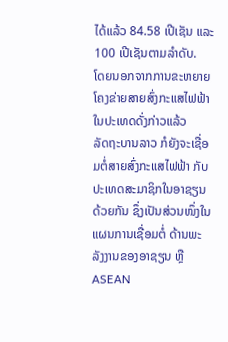ໄດ້ແລ້ວ 84.58 ເປີເຊັນ ແລະ 100 ເປີເຊັນຕາມລຳດັບ.
ໂດຍນອກຈາກການຂະຫຍາຍໂຄງຂ່າຍສາຍສົ່ງກະແສໄຟຟ້າ ໃນປະເທດດັ່ງກ່າວແລ້ວ
ລັດຖະບານລາວ ກໍຍັງຈະເຊື່ອມຕໍ່ສາຍສົ່ງກະແສໄຟຟ້າ ກັບປະເທດສະມາຊິກໃນອາຊຽນ
ດ້ວຍກັນ ຊຶ່ງເປັນສ່ວນໜຶ່ງໃນແຜນການເຊື່ອມຕໍ່ ດ້ານພະລັງງານຂອງອາຊຽນ ຫຼື ASEAN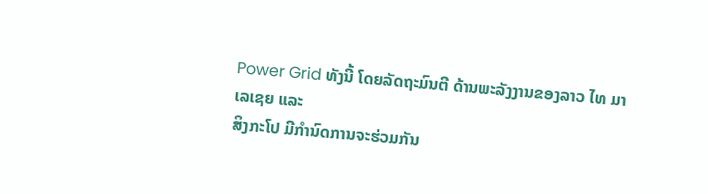Power Grid ທັງນີ້ ໂດຍລັດຖະມົນຕີ ດ້ານພະລັງງານຂອງລາວ ໄທ ມາເລເຊຍ ແລະ
ສິງກະໂປ ມີກຳນົດການຈະຮ່ວມກັນ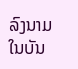ລົງນາມ ໃນບັນ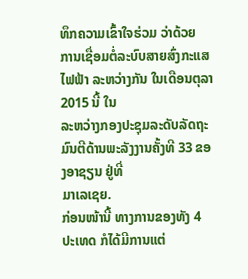ທຶກຄວາມເຂົ້າໃຈຮ່ວມ ວ່າດ້ວຍ
ການເຊື່ອມຕໍ່ລະບົບສາຍສົ່ງກະແສໄຟຟ້າ ລະຫວ່າງກັນ ໃນເດືອນຕຸລາ 2015 ນີ້ ໃນ
ລະຫວ່າງກອງປະຊຸມລະດັບລັດຖະມົນຕີດ້ານພະລັງງານຄັ້ງທີ 33 ຂອງອາຊຽນ ຢູ່ທີ່
ມາເລເຊຍ.
ກ່ອນໜ້ານີ້ ທາງການຂອງທັງ 4 ປະເທດ ກໍໄດ້ມີການແຕ່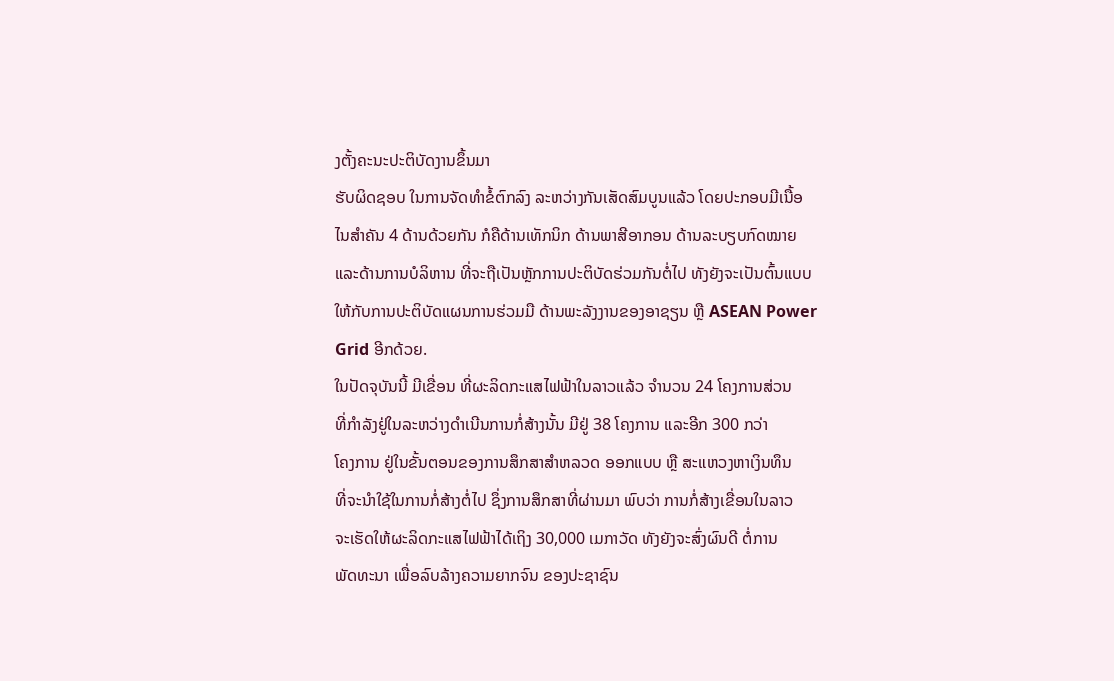ງຕັ້ງຄະນະປະຕິບັດງານຂຶ້ນມາ
ຮັບຜິດຊອບ ໃນການຈັດທຳຂໍ້ຕົກລົງ ລະຫວ່າງກັນເສັດສົມບູນແລ້ວ ໂດຍປະກອບມີເນື້ອ
ໄນສຳຄັນ 4 ດ້ານດ້ວຍກັນ ກໍຄືດ້ານເທັກນິກ ດ້ານພາສີອາກອນ ດ້ານລະບຽບກົດໝາຍ
ແລະດ້ານການບໍລິຫານ ທີ່ຈະຖືເປັນຫຼັກການປະຕິບັດຮ່ວມກັນຕໍ່ໄປ ທັງຍັງຈະເປັນຕົ້ນແບບ
ໃຫ້ກັບການປະຕິບັດແຜນການຮ່ວມມື ດ້ານພະລັງງານຂອງອາຊຽນ ຫຼື ASEAN Power
Grid ອີກດ້ວຍ.
ໃນປັດຈຸບັນນີ້ ມີເຂື່ອນ ທີ່ຜະລິດກະແສໄຟຟ້າໃນລາວແລ້ວ ຈຳນວນ 24 ໂຄງການສ່ວນ
ທີ່ກຳລັງຢູ່ໃນລະຫວ່າງດຳເນີນການກໍ່ສ້າງນັ້ນ ມີຢູ່ 38 ໂຄງການ ແລະອີກ 300 ກວ່າ
ໂຄງການ ຢູ່ໃນຂັ້ນຕອນຂອງການສຶກສາສຳຫລວດ ອອກແບບ ຫຼື ສະແຫວງຫາເງິນທຶນ
ທີ່ຈະນຳໃຊ້ໃນການກໍ່ສ້າງຕໍ່ໄປ ຊຶ່ງການສຶກສາທີ່ຜ່ານມາ ພົບວ່າ ການກໍ່ສ້າງເຂື່ອນໃນລາວ
ຈະເຮັດໃຫ້ຜະລິດກະແສໄຟຟ້າໄດ້ເຖິງ 30,000 ເມກາວັດ ທັງຍັງຈະສົ່ງຜົນດີ ຕໍ່ການ
ພັດທະນາ ເພື່ອລົບລ້າງຄວາມຍາກຈົນ ຂອງປະຊາຊົນ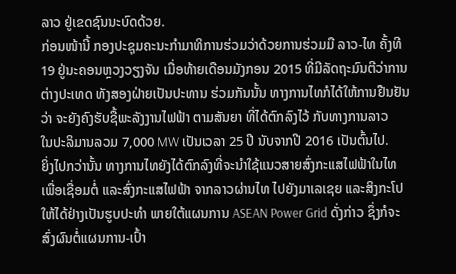ລາວ ຢູ່ເຂດຊົນນະບົດດ້ວຍ.
ກ່ອນໜ້ານີ້ ກອງປະຊຸມຄະນະກຳມາທິການຮ່ວມວ່າດ້ວຍການຮ່ວມມື ລາວ-ໄທ ຄັ້ງທີ
19 ຢູ່ນະຄອນຫຼວງວຽງຈັນ ເມື່ອທ້າຍເດືອນມັງກອນ 2015 ທີ່ມີລັດຖະມົນຕີວ່າການ
ຕ່າງປະເທດ ທັງສອງຝ່າຍເປັນປະທານ ຮ່ວມກັນນັ້ນ ທາງການໄທກໍໄດ້ໃຫ້ການຢືນຢັນ
ວ່າ ຈະຍັງຄົງຮັບຊື້ພະລັງງານໄຟຟ້າ ຕາມສັນຍາ ທີ່ໄດ້ຕົກລົງໄວ້ ກັບທາງການລາວ
ໃນປະລິມານລວມ 7,000 MW ເປັນເວລາ 25 ປີ ນັບຈາກປີ 2016 ເປັນຕົ້ນໄປ.
ຍິ່ງໄປກວ່ານັ້ນ ທາງການໄທຍັງໄດ້ຕົກລົງທີ່ຈະນຳໃຊ້ແນວສາຍສົ່ງກະແສໄຟຟ້າໃນໄທ
ເພື່ອເຊື່ອມຕໍ່ ແລະສົ່ງກະແສໄຟຟ້າ ຈາກລາວຜ່ານໄທ ໄປຍັງມາເລເຊຍ ແລະສິງກະໂປ
ໃຫ້ໄດ້ຢ່າງເປັນຮູບປະທຳ ພາຍໃຕ້ແຜນການ ASEAN Power Grid ດັ່ງກ່າວ ຊຶ່ງກໍຈະ
ສົ່ງຜົນຕໍ່ແຜນການ-ເປົ້າ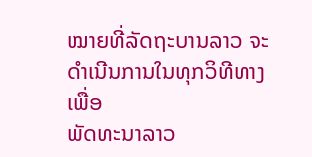ໝາຍທີ່ລັດຖະບານລາວ ຈະດຳເນີນການໃນທຸກວິທີທາງເພື່ອ
ພັດທະນາລາວ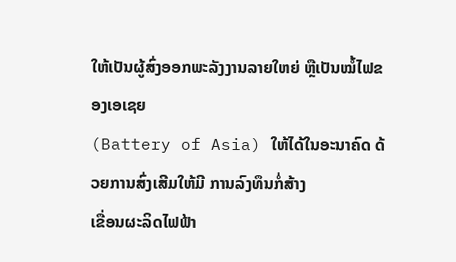ໃຫ້ເປັນຜູ້ສົ່ງອອກພະລັງງານລາຍໃຫຍ່ ຫຼືເປັນໝໍ້ໄຟຂອງເອເຊຍ
(Battery of Asia) ໃຫ້ໄດ້ໃນອະນາຄົດ ດ້ວຍການສົ່ງເສີມໃຫ້ມີ ການລົງທຶນກໍ່ສ້າງ
ເຂື່ອນຜະລິດໄຟຟ້າ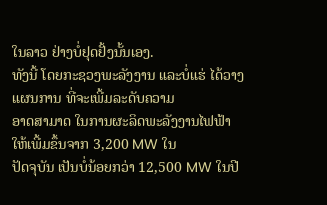ໃນລາວ ຢ່າງບໍ່ຢຸດຢັ້ງນັ້ນເອງ.
ທັງນີ້ ໂດຍກະຊວງພະລັງງານ ແລະບໍ່ແຮ່ ໄດ້ວາງແຜນການ ທີ່ຈະເພີ້ມລະດັບຄວາມ
ອາດສາມາດ ໃນການຜະລິດພະລັງງານໄຟຟ້າ ໃຫ້ເພີ້ມຂຶ້ນຈາກ 3,200 MW ໃນ
ປັດຈຸບັນ ເປັນບໍ່ນ້ອຍກວ່າ 12,500 MW ໃນປີ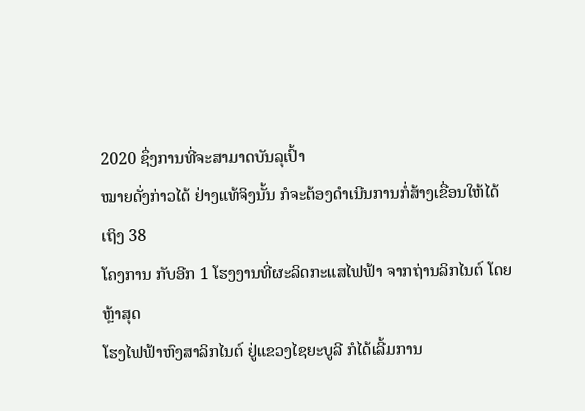2020 ຊຶ່ງການທີ່ຈະສາມາດບັນລຸເປົ້າ
ໝາຍດັ່ງກ່າວໄດ້ ຢ່າງແທ້ຈິງນັ້ນ ກໍຈະຕ້ອງດຳເນີນການກໍ່ສ້າງເຂື່ອນໃຫ້ໄດ້ເຖິງ 38
ໂຄງການ ກັບອີກ 1 ໂຮງງານທີ່ຜະລິດກະແສໄຟຟ້າ ຈາກຖ່ານລິກໄນຕ໌ ໂດຍຫຼ້າສຸດ
ໂຮງໄຟຟ້າຫົງສາລິກໄນຕ໌ ຢູ່ແຂວງໄຊຍະບູລີ ກໍໄດ້ເລີ້ມການ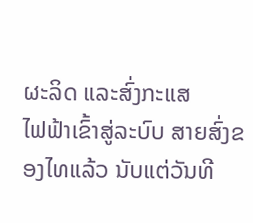ຜະລິດ ແລະສົ່ງກະແສ
ໄຟຟ້າເຂົ້າສູ່ລະບົບ ສາຍສົ່ງຂອງໄທແລ້ວ ນັບແຕ່ວັນທີ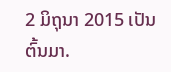2 ມິຖຸນາ 2015 ເປັນຕົ້ນມາ.